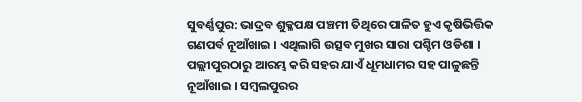ସୁବର୍ଣ୍ଣପୁର: ଭାଦ୍ରବ ଶୁକ୍ଳପକ୍ଷ ପଞ୍ଚମୀ ତିଥିରେ ପାଳିତ ହୁଏ କୃଷିଭିତ୍ତିକ ଗଣପର୍ବ ନୂଆଁଖାଇ । ଏଥିଲାଗି ଉତ୍ସବ ମୁଖର ସାରା ପଶ୍ଚିମ ଓଡିଶା । ପଲ୍ଲୀପୁରଠାରୁ ଆରମ୍ଭ କରି ସହର ଯାଏଁ ଧୂମଧାମର ସହ ପାଳୁଛନ୍ତି ନୂଆଁଖାଇ । ସମ୍ବଲପୁରର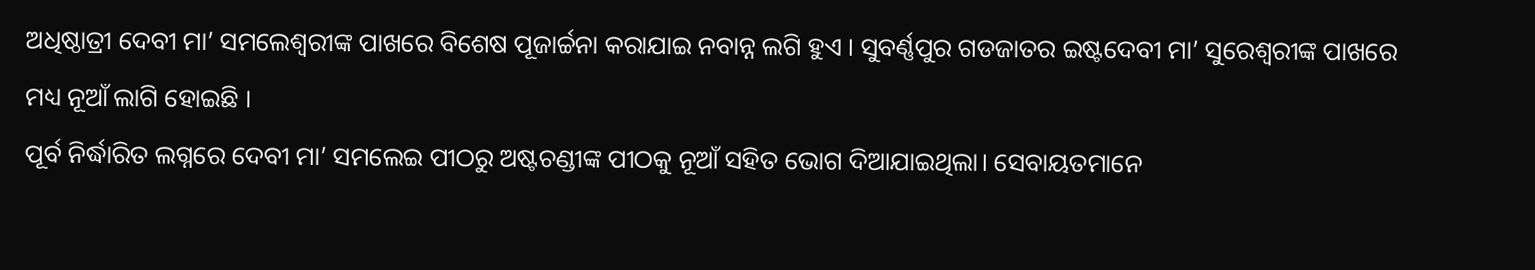ଅଧିଷ୍ଠାତ୍ରୀ ଦେବୀ ମା’ ସମଲେଶ୍ବରୀଙ୍କ ପାଖରେ ବିଶେଷ ପୂଜାର୍ଚ୍ଚନା କରାଯାଇ ନବାନ୍ନ ଲଗି ହୁଏ । ସୁବର୍ଣ୍ଣପୁର ଗଡଜାତର ଇଷ୍ଟଦେବୀ ମା’ ସୁରେଶ୍ବରୀଙ୍କ ପାଖରେ ମଧ୍ୟ ନୂଆଁ ଲାଗି ହୋଇଛି ।
ପୂର୍ବ ନିର୍ଦ୍ଧାରିତ ଲଗ୍ନରେ ଦେବୀ ମା’ ସମଲେଇ ପୀଠରୁ ଅଷ୍ଟଚଣ୍ଡୀଙ୍କ ପୀଠକୁ ନୂଆଁ ସହିତ ଭୋଗ ଦିଆଯାଇଥିଲା। ସେବାୟତମାନେ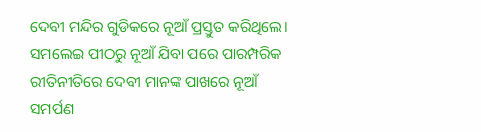ଦେବୀ ମନ୍ଦିର ଗୁଡିକରେ ନୂଆଁ ପ୍ରସ୍ତୁତ କରିଥିଲେ। ସମଲେଇ ପୀଠରୁ ନୂଆଁ ଯିବା ପରେ ପାରମ୍ପରିକ ରୀତିନୀତିରେ ଦେବୀ ମାନଙ୍କ ପାଖରେ ନୂଆଁ ସମର୍ପଣ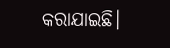କରାଯାଇଛି।